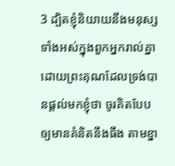3 ដ្បិតខ្ញុំនិយាយនឹងមនុស្សទាំងអស់ក្នុងពួកអ្នករាល់គ្នា ដោយព្រះគុណដែលទ្រង់បានផ្តល់មកខ្ញុំថា ចូរគិតបែបឲ្យមានគំនិតនឹងធឹង តាមខ្នា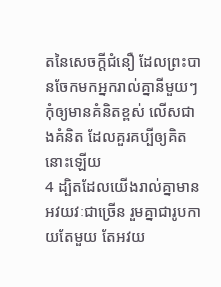តនៃសេចក្តីជំនឿ ដែលព្រះបានចែកមកអ្នករាល់គ្នានីមួយៗ កុំឲ្យមានគំនិតខ្ពស់ លើសជាងគំនិត ដែលគួរគប្បីឲ្យគិតនោះឡើយ
4 ដ្បិតដែលយើងរាល់គ្នាមានអវយវៈជាច្រើន រួមគ្នាជារូបកាយតែមួយ តែអវយ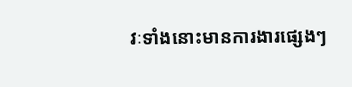វៈទាំងនោះមានការងារផ្សេងៗ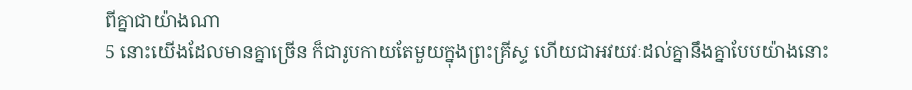ពីគ្នាជាយ៉ាងណា
5 នោះយើងដែលមានគ្នាច្រើន ក៏ជារូបកាយតែមួយក្នុងព្រះគ្រីស្ទ ហើយជាអវយវៈដល់គ្នានឹងគ្នាបែបយ៉ាងនោះ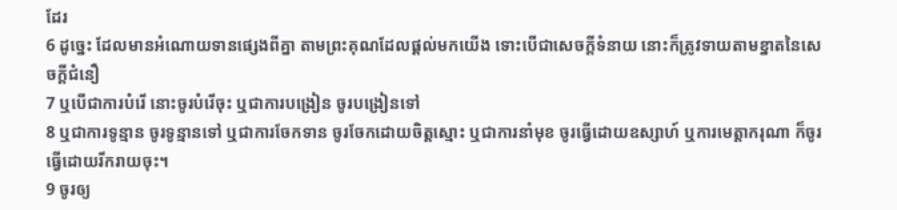ដែរ
6 ដូច្នេះ ដែលមានអំណោយទានផ្សេងពីគ្នា តាមព្រះគុណដែលផ្តល់មកយើង ទោះបើជាសេចក្តីទំនាយ នោះក៏ត្រូវទាយតាមខ្នាតនៃសេចក្តីជំនឿ
7 ឬបើជាការបំរើ នោះចូរបំរើចុះ ឬជាការបង្រៀន ចូរបង្រៀនទៅ
8 ឬជាការទូន្មាន ចូរទូន្មានទៅ ឬជាការចែកទាន ចូរចែកដោយចិត្តស្មោះ ឬជាការនាំមុខ ចូរធ្វើដោយឧស្សាហ៍ ឬការមេត្តាករុណា ក៏ចូរធ្វើដោយរីករាយចុះ។
9 ចូរឲ្យ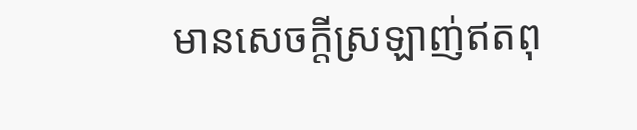មានសេចក្តីស្រឡាញ់ឥតពុ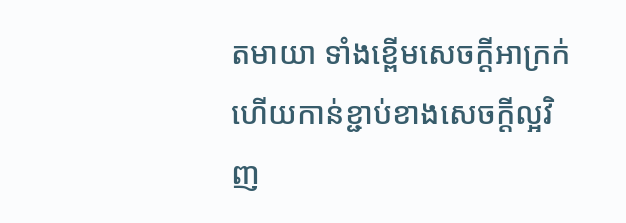តមាយា ទាំងខ្ពើមសេចក្តីអាក្រក់ ហើយកាន់ខ្ជាប់ខាងសេចក្តីល្អវិញ